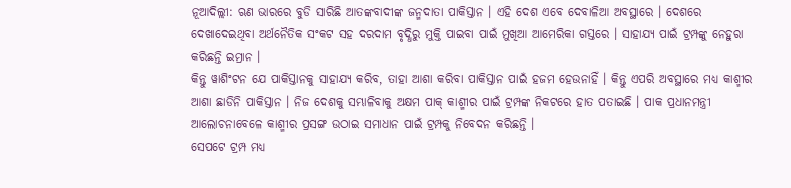ନୂଆଦିଲ୍ଲୀ: ଋଣ ଭାରରେ ବୁଡି ସାରିଛି ଆତଙ୍କବାଦୀଙ୍କ ଜନ୍ମଦାତା ପାକିସ୍ତାନ । ଏହି ଦେଶ ଏବେ ଦେବାଳିଆ ଅବସ୍ଥାରେ । ଦେଶରେ ଦେଖାଦେଇଥିବା ଅର୍ଥନୈତିକ ସଂକଟ ସହ ଦରଦାମ ବୃଦ୍ଧିରୁ ମୁକ୍ତି ପାଇବା ପାଇଁ ମୁଖିଆ ଆମେରିକା ଗସ୍ତରେ । ସାହାଯ୍ୟ ପାଇଁ ଟ୍ରମ୍ପଙ୍କୁ ନେହୁରା କରିଛନ୍ତି ଇମ୍ରାନ ।
କିନ୍ତୁ ୱାଶିଂଟନ ଯେ ପାକିସ୍ତାନକୁ ସାହାଯ୍ୟ କରିବ, ତାହା ଆଶା କରିବା ପାକିସ୍ତାନ ପାଇଁ ହଜମ ହେଉନାହିଁ । କିନ୍ତୁ ଏପରି ଅବସ୍ଥାରେ ମଧ୍ୟ କାଶ୍ମୀର ଆଶା ଛାଡିନି ପାକିସ୍ତାନ । ନିଜ ଦେଶକୁ ସମ୍ଭାଳିବାକୁ ଅକ୍ଷମ ପାକ୍ କାଶ୍ମୀର ପାଇଁ ଟ୍ରମ୍ପଙ୍କ ନିକଟରେ ହାତ ପତାଇଛି । ପାକ ପ୍ରଧାନମନ୍ତ୍ରୀ ଆଲୋଚନାବେଳେ କାଶ୍ମୀର ପ୍ରସଙ୍ଗ ଉଠାଇ ସମାଧାନ ପାଇଁ ଟ୍ରମ୍ପକୁ ନିବେଦନ କରିଛନ୍ତି ।
ସେପଟେ ଟ୍ରମ୍ପ ମଧ୍ୟ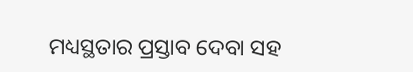ମଧ୍ୟସ୍ଥତାର ପ୍ରସ୍ତାବ ଦେବା ସହ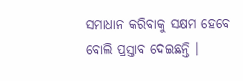ସମାଧାନ କରିବାକୁ ସକ୍ଷମ ହେବେ ବୋଲି ପ୍ରସ୍ତାବ ଦେଇଛନ୍ତି ।